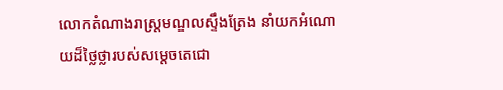លោកតំណាងរាស្ត្រមណ្ឌលស្ទឹងត្រែង នាំយកអំណោយដ៏ថ្លៃថ្លារបស់សម្តេចតេជោ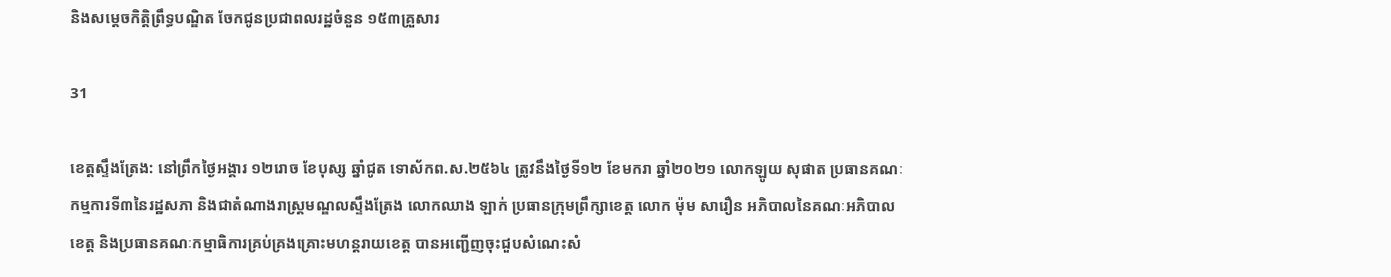និងសម្តេចកិត្តិព្រឹទ្ធបណ្ឌិត ចែកជូនប្រជាពលរដ្ឋចំនួន ១៥៣គ្រួសារ

31

ខេត្តស្ទឹងត្រែង: នៅព្រឹកថ្ងៃអង្គារ ១២រោច ខែបុស្ស ឆ្នាំជូត ទោស័កព.ស.២៥៦៤ ត្រូវនឹងថ្ងៃទី១២ ខែមករា ឆ្នាំ២០២១ លោកឡូយ សុផាត ប្រធានគណៈកម្មការទី៣នៃរដ្ឋសភា និងជាតំណាងរាស្ត្រមណ្ឌលស្ទឹងត្រែង លោកឈាង ឡាក់ ប្រធានក្រុមព្រឹក្សាខេត្ត លោក ម៉ុម សារឿន អភិបាលនៃគណៈអភិបាលខេត្ត និងប្រធានគណៈកម្មាធិការគ្រប់គ្រងគ្រោះមហន្តរាយខេត្ត បានអញ្ជើញចុះជួបសំណេះសំ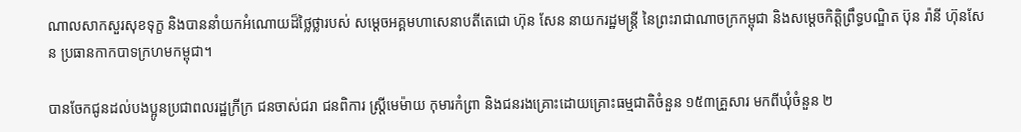ណាលសាកសួរសុខទុក្ខ និងបាននាំយកអំណោយដ៏ថ្លៃថ្លារបស់ សម្តេចអគ្គមហាសេនាបតីតេជោ ហ៊ុន សែន នាយករដ្ឋមន្រ្តី នៃព្រះរាជាណាចក្រកម្ពុជា និងសម្តេចកិត្តិព្រឹទ្ធបណ្ឌិត ប៊ុន រ៉ានី ហ៊ុនសែន ប្រធានកាកបាទក្រហមកម្ពុជា។

បានចែកជូនដល់បងប្អូនប្រជាពលរដ្ឋក្រីក្រ ជនចាស់ជរា ជនពិការ ស្រ្តីមេម៉ាយ កុមារកំព្រា និងជនរងគ្រោះដោយគ្រោះធម្មជាតិចំនួន ១៥៣គ្រួសារ មកពីឃុំចំនួន ២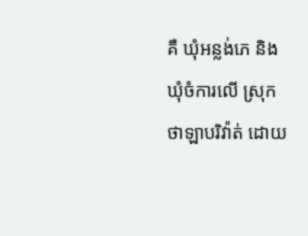គឺ ឃុំអន្លង់ភេ និងឃុំចំការលើ ស្រុកថាឡាបរិវ៉ាត់ ដោយ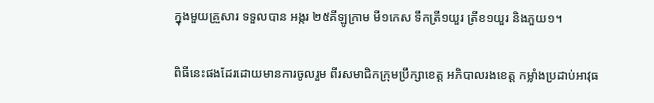ក្នុងមួយគ្រួសារ ទទួលបាន អង្ករ ២៥គីឡូក្រាម មី១កេស ទឹកត្រី១យួរ ត្រីខ១យួរ និងភួយ១។

ពិធីនេះផងដែរដោយមានការចូលរួម ពីរសមាជិកក្រុមប្រឹក្សាខេត្ត អភិបាលរងខេត្ត កម្លាំងប្រដាប់អាវុធ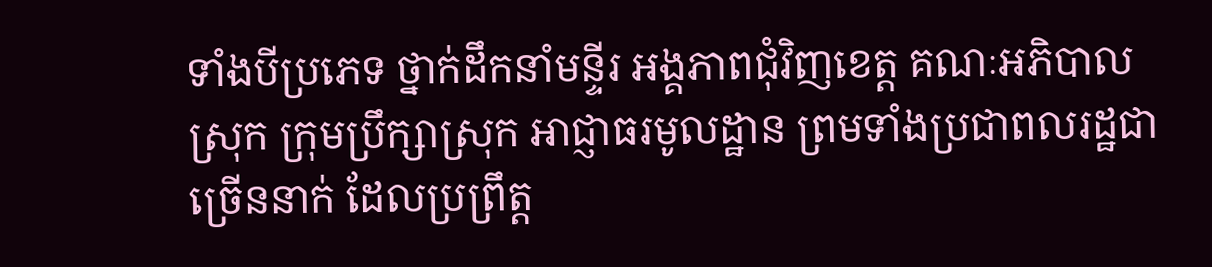ទាំងបីប្រភេទ ថ្នាក់ដឹកនាំមន្ទីរ អង្គភាពជុំវិញខេត្ត គណៈអភិបាលស្រុក ក្រុមប្រឹក្សាស្រុក អាជ្ញាធរមូលដ្ឋាន ព្រមទាំងប្រជាពលរដ្ឋជាច្រើននាក់ ដែលប្រព្រឹត្ត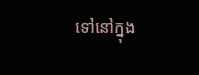ទៅនៅក្នុង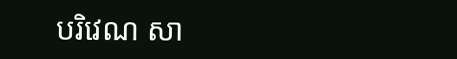បរិវេណ សា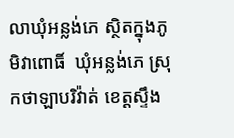លាឃុំអន្លង់ភេ ស្ថិតក្នុងភូមិវាពោធិ៍  ឃុំអន្លង់ភេ ស្រុកថាឡាបរិវ៉ាត់ ខេត្តស្ទឹង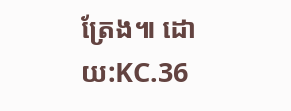ត្រែង៕ ដោយ:KC.36